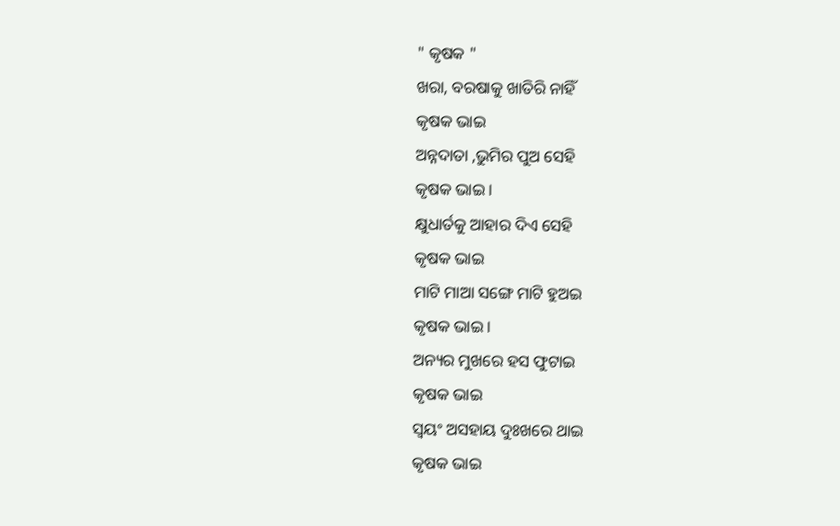" କୃଷକ "
ଖରା, ବରଷାକୁ ଖାତିରି ନାହିଁ
କୃଷକ ଭାଇ
ଅନ୍ନଦାତା ,ଭୁମିର ପୁଅ ସେହି
କୃଷକ ଭାଇ ।
କ୍ଷୁଧାର୍ତକୁ ଆହାର ଦିଏ ସେହି
କୃଷକ ଭାଇ
ମାଟି ମାଆ ସଙ୍ଗେ ମାଟି ହୁଅଇ
କୃଷକ ଭାଇ ।
ଅନ୍ୟର ମୁଖରେ ହସ ଫୁଟାଇ
କୃଷକ ଭାଇ
ସ୍ବୟଂ ଅସହାୟ ଦୁଃଖରେ ଥାଇ
କୃଷକ ଭାଇ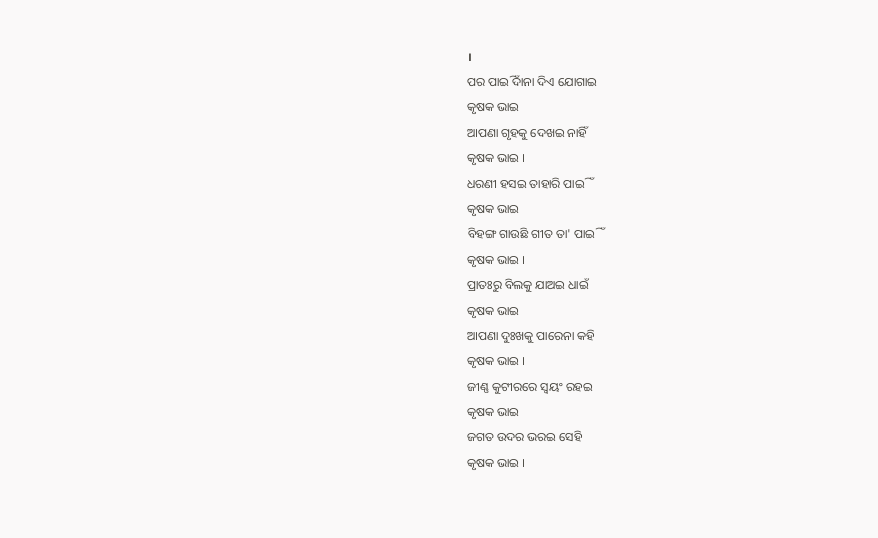।
ପର ପାଇିଁ ଦାନା ଦିଏ ଯୋଗାଇ
କୃଷକ ଭାଇ
ଆପଣା ଗୃହକୁ ଦେଖଇ ନାହିଁ
କୃଷକ ଭାଇ ।
ଧରଣୀ ହସଇ ତାହାରି ପାଇିଁ
କୃଷକ ଭାଇ
ବିହଙ୍ଗ ଗାଉଛି ଗୀତ ତା' ପାଇିଁ
କୃଷକ ଭାଇ ।
ପ୍ରାତଃରୁ ବିଲକୁ ଯାଅଇ ଧାଇଁ
କୃଷକ ଭାଇ
ଆପଣା ଦୁଃଖକୁ ପାରେନା କହି
କୃଷକ ଭାଇ ।
ଜୀଣ୍ଣ କୁଟୀରରେ ସ୍ବୟଂ ରହଇ
କୃଷକ ଭାଇ
ଜଗତ ଉଦର ଭରଇ ସେହି
କୃଷକ ଭାଇ ।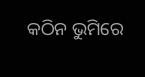କଠିନ ଭୁମିରେ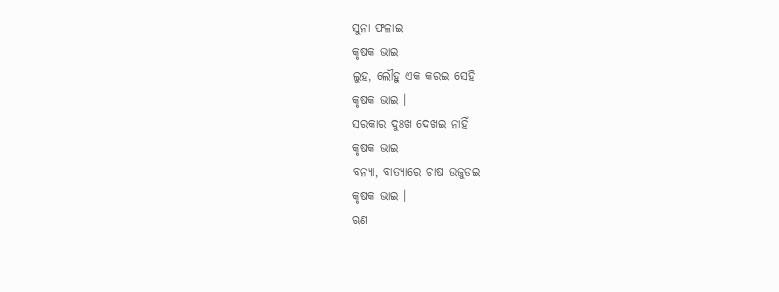ସୁନା ଫଳାଇ
କୃଷକ ଭାଇ
ଲୁହ, ଲୌହୁ ଏକ କରଇ ସେହି
କୃଷକ ଭାଇ ।
ସରକାର ଦୁଃଖ ଦେଖଇ ନାହିଁ
କୃଷକ ଭାଇ
ବନ୍ୟା, ବାତ୍ୟାରେ ଚାଷ ଉଜୁଡଇ
କୃଷକ ଭାଇ ।
ଋଣ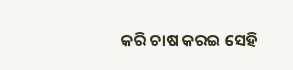କରି ଚାଷ କରଇ ସେହି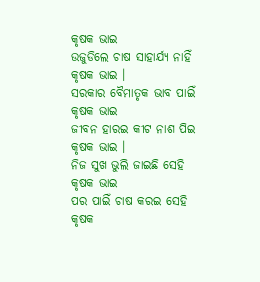କୃଷକ ଭାଇ
ଉଜୁଡିଲେ ଚାଷ ସାହାର୍ଯ୍ୟ ନାହିଁ
କୃଷକ ଭାଇ ।
ସରକାର ବୈମାତୃକ ଭାବ ପାଇିଁ
କୃଷକ ଭାଇ
ଜୀବନ ହାରଇ କୀଟ ନାଶ ପିଇ
କୃଷକ ଭାଇ ।
ନିଜ ସୁଖ ଭୁଲି ଜାଇଛି ସେହି
କୃଷକ ଭାଇ
ପର ପାଇିଁ ଚାଷ କରଇ ସେହି
କୃଷକ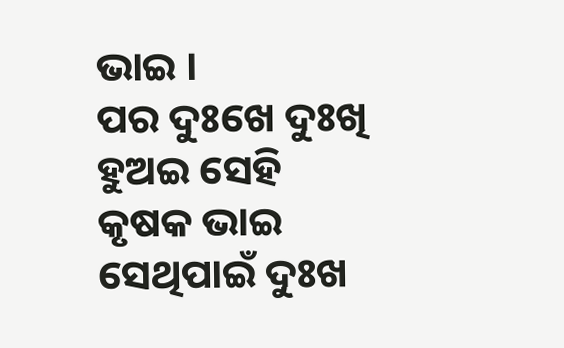ଭାଇ ।
ପର ଦୁଃଖେ ଦୁଃଖି ହୁଅଇ ସେହି
କୃଷକ ଭାଇ
ସେଥିପାଇଁ ଦୁଃଖ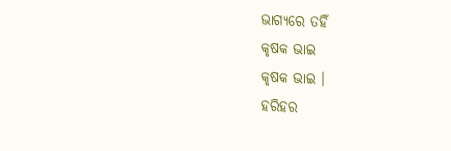ଭାଗ୍ୟରେ ତହିଁ
କୃଷକ ଭାଇ
କୃଷକ ଭାଇ ।
ହରିହର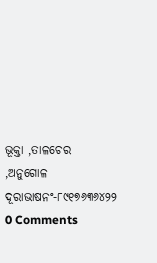ଭୂକ୍ତା ,ତାଳଚେର ,ଅନୁଗୋଳ
ଦୂରାଭାଷନଂ-୮୯୧୭୬୩୬୪୨୨
0 Comments